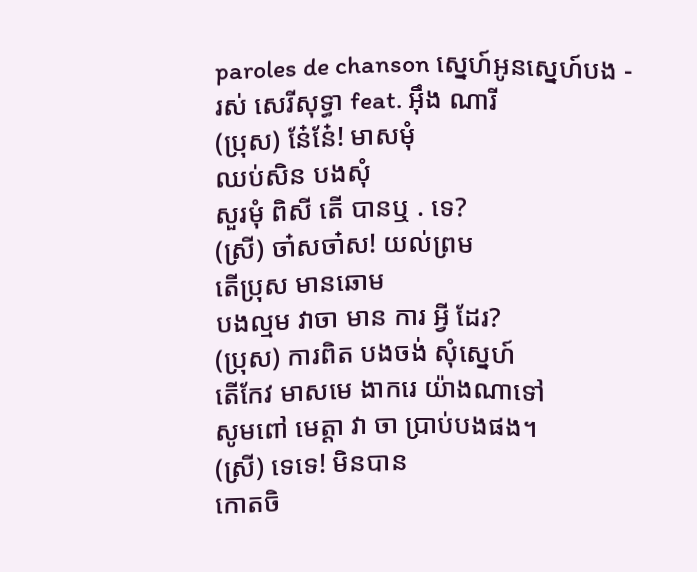paroles de chanson ស្នេហ៍អូនស្នេហ៍បង - រស់ សេរីសុទ្ធា feat. អុឹង ណារី
(ប្រុស) នែ៎នែ៎! មាសមុំ
ឈប់សិន បងសុំ
សួរមុំ ពិសី តើ បានឬ . ទេ?
(ស្រី) ចា៎សចា៎ស! យល់ព្រម
តើប្រុស មានឆោម
បងល្មម វាចា មាន ការ អ្វី ដែរ?
(ប្រុស) ការពិត បងចង់ សុំស្នេហ៍
តើកែវ មាសមេ ងាករេ យ៉ាងណាទៅ
សូមពៅ មេត្តា វា ចា ប្រាប់បងផង។
(ស្រី) ទេទេ! មិនបាន
កោតចិ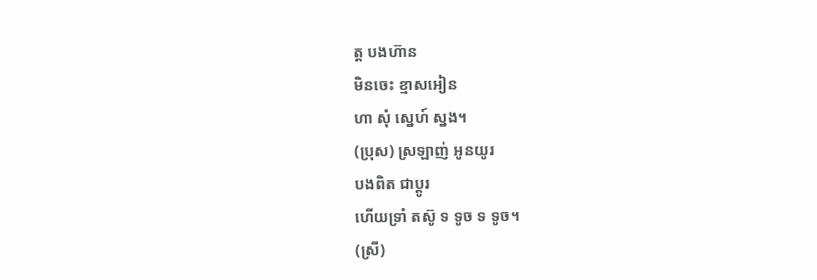ត្ត បងហ៊ាន
មិនចេះ ខ្មាសអៀន
ហា សុំ ស្នេហ៍ ស្នង។
(ប្រុស) ស្រឡាញ់ អូនយូរ
បងពិត ជាប្ដូរ
ហើយទ្រាំ តស៊ូ ទ ទូច ទ ទូច។
(ស្រី)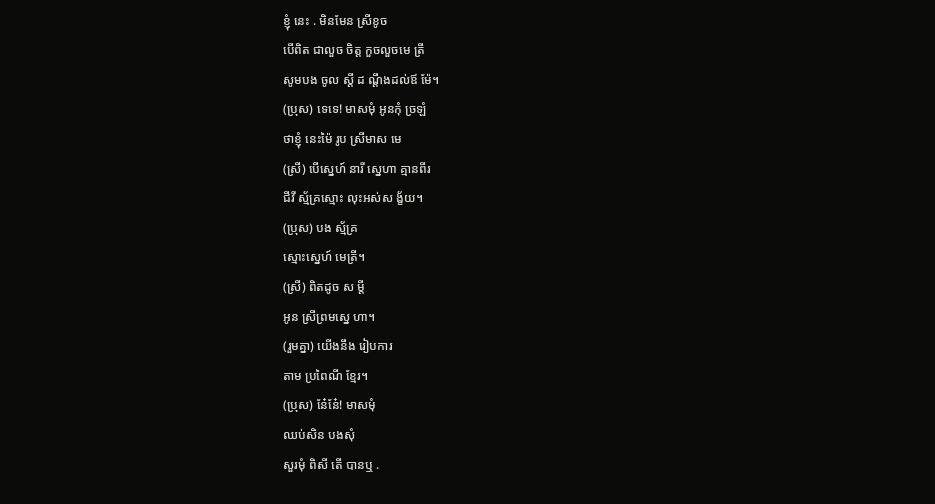ខ្ញុំ នេះ . មិនមែន ស្រីខូច
បើពិត ជាលួច ចិត្ត កួចលួចមេ ត្រី
សូមបង ចូល ស្ដី ដ ណ្ដឹងដល់ឪ ម៉ែ។
(ប្រុស) ទេទេ! មាសមុំ អូនកុំ ច្រឡំ
ថាខ្ញុំ នេះម៉ៃ រូប ស្រីមាស មេ
(ស្រី) បើស្នេហ៍ នារី ស្នេហា គ្មានពីរ
ជីវី ស្ម័គ្រស្មោះ លុះអស់ស ង្ខ័យ។
(ប្រុស) បង ស្ម័គ្រ
ស្មោះស្នេហ៍ មេត្រី។
(ស្រី) ពិតដូច ស ម្ដី
អូន ស្រីព្រមស្នេ ហា។
(រួមគ្នា) យើងនឹង រៀបការ
តាម ប្រពៃណី ខ្មែរ។
(ប្រុស) នែ៎នែ៎! មាសមុំ
ឈប់សិន បងសុំ
សួរមុំ ពិសី តើ បានឬ .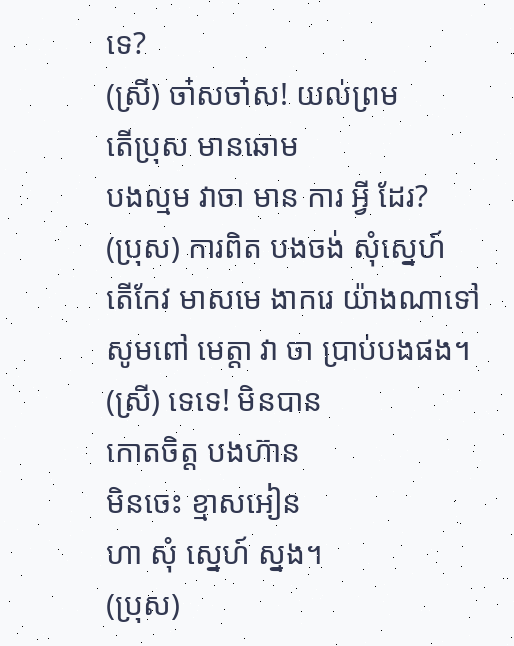ទេ?
(ស្រី) ចា៎សចា៎ស! យល់ព្រម
តើប្រុស មានឆោម
បងល្មម វាចា មាន ការ អ្វី ដែរ?
(ប្រុស) ការពិត បងចង់ សុំស្នេហ៍
តើកែវ មាសមេ ងាករេ យ៉ាងណាទៅ
សូមពៅ មេត្តា វា ចា ប្រាប់បងផង។
(ស្រី) ទេទេ! មិនបាន
កោតចិត្ត បងហ៊ាន
មិនចេះ ខ្មាសអៀន
ហា សុំ ស្នេហ៍ ស្នង។
(ប្រុស)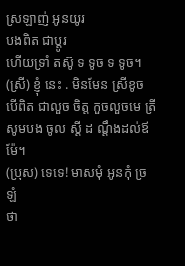ស្រឡាញ់ អូនយូរ
បងពិត ជាប្ដូរ
ហើយទ្រាំ តស៊ូ ទ ទូច ទ ទូច។
(ស្រី) ខ្ញុំ នេះ . មិនមែន ស្រីខូច
បើពិត ជាលួច ចិត្ត កួចលួចមេ ត្រី
សូមបង ចូល ស្ដី ដ ណ្ដឹងដល់ឪ ម៉ែ។
(ប្រុស) ទេទេ! មាសមុំ អូនកុំ ច្រឡំ
ថា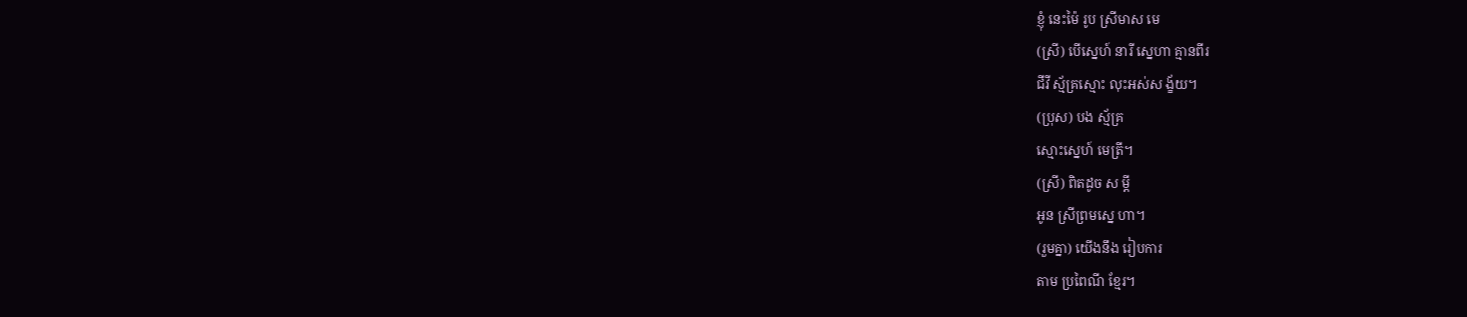ខ្ញុំ នេះម៉ៃ រូប ស្រីមាស មេ
(ស្រី) បើស្នេហ៍ នារី ស្នេហា គ្មានពីរ
ជីវី ស្ម័គ្រស្មោះ លុះអស់ស ង្ខ័យ។
(ប្រុស) បង ស្ម័គ្រ
ស្មោះស្នេហ៍ មេត្រី។
(ស្រី) ពិតដូច ស ម្ដី
អូន ស្រីព្រមស្នេ ហា។
(រួមគ្នា) យើងនឹង រៀបការ
តាម ប្រពៃណី ខ្មែរ។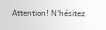Attention! N'hésitez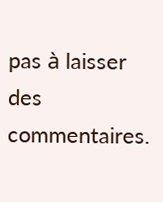pas à laisser des commentaires.